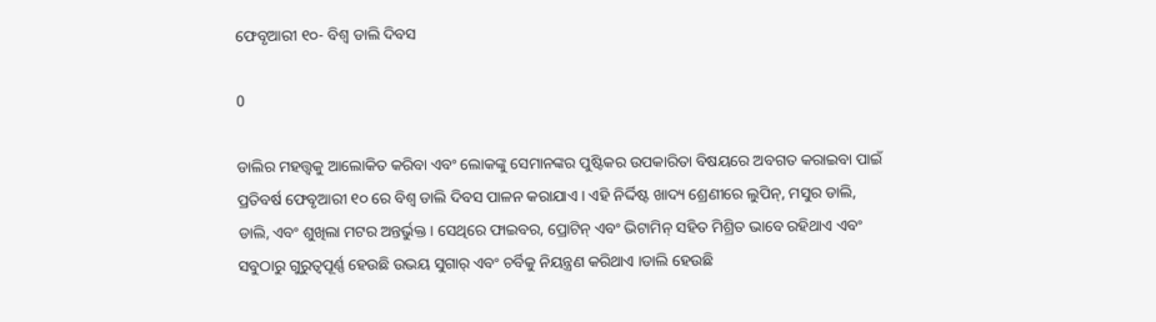ଫେବୃଆରୀ ୧୦- ବିଶ୍ୱ ଡାଲି ଦିବସ

0

ଡାଲିର ମହତ୍ତ୍ଵକୁ ଆଲୋକିତ କରିବା ଏବଂ ଲୋକଙ୍କୁ ସେମାନଙ୍କର ପୁଷ୍ଟିକର ଉପକାରିତା ବିଷୟରେ ଅବଗତ କରାଇବା ପାଇଁ ପ୍ରତିବର୍ଷ ଫେବୃଆରୀ ୧୦ ରେ ବିଶ୍ୱ ଡାଲି ଦିବସ ପାଳନ କରାଯାଏ । ଏହି ନିର୍ଦ୍ଦିଷ୍ଟ ଖାଦ୍ୟ ଶ୍ରେଣୀରେ ଲୁପିନ୍, ମସୁର ଡାଲି, ଡାଲି, ଏବଂ ଶୁଖିଲା ମଟର ଅନ୍ତର୍ଭୁକ୍ତ । ସେଥିରେ ଫାଇବର, ପ୍ରୋଟିନ୍ ଏବଂ ଭିଟାମିନ୍ ସହିତ ମିଶ୍ରିତ ଭାବେ ରହିଥାଏ ଏବଂ ସବୁଠାରୁ ଗୁରୁତ୍ୱପୂର୍ଣ୍ଣ ହେଉଛି ଉଭୟ ସୁଗାର୍ ଏବଂ ଚର୍ବିକୁ ନିୟନ୍ତ୍ରଣ କରିଥାଏ ।ଡାଲି ହେଉଛି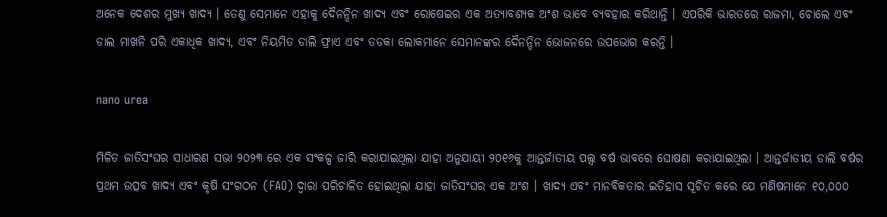ଅନେକ ଦେଶର ମୁଖ୍ୟ ଖାଦ୍ୟ । ତେଣୁ ସେମାନେ ଏହାକୁ ଦୈନନ୍ଦିନ ଖାଦ୍ୟ ଏବଂ ରୋଷେଇର ଏକ ଅତ୍ୟାବଶ୍ୟକ ଅଂଶ ଭାବେ ବ୍ୟବହାର କରିଥାନ୍ତି । ଏପରିକି ଭାରତରେ ରାଜମା, ଚୋଲେ ଏବଂ ଡାଲ ମାଖନି ପରି ଏକାଧିକ ଖାଦ୍ୟ, ଏବଂ ନିୟମିତ ଡାଲି ଫ୍ରାଏ ଏବଂ ତଡକା ଲୋକମାନେ ସେମାନଙ୍କର ଦୈନନ୍ଦିନ ଭୋଜନରେ ଉପଭୋଗ କରନ୍ତି ।

nano urea

ମିଳିତ ଜାତିସଂଘର ସାଧାରଣ ସଭା ୨୦୨୩ ରେ ଏକ ସଂକଳ୍ପ ଜାରି କରାଯାଇଥିଲା ଯାହା ଅନୁଯାୟୀ ୨୦୧୬କୁ ଆନ୍ତର୍ଜାତୀୟ ପଲ୍ସ ବର୍ଷ ଭାବରେ ଘୋଷଣା କରାଯାଇଥିଲା । ଆନ୍ତର୍ଜାତୀୟ ଡାଲି ବର୍ଷର ପ୍ରଥମ ଉତ୍ସବ ଖାଦ୍ୟ ଏବଂ କୃଷି ସଂଗଠନ (FAO) ଦ୍ୱାରା ପରିଚାଳିତ ହୋଇଥିଲା ଯାହା ଜାତିସଂଘର ଏକ ଅଂଶ । ଖାଦ୍ୟ ଏବଂ ମାନବିକତାର ଇତିହାସ ସୂଚିତ କରେ ଯେ ମଣିଷମାନେ ୧୦,୦୦୦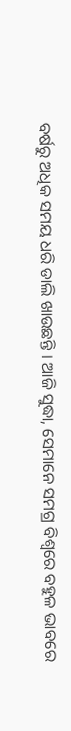ବର୍ଷରୁ ଅଧିକ ସମୟ ଧରି ଡାଲି ଖାଉଛନ୍ତି । ଆଜି ସୁଦ୍ଧା, ସେମାନେ ସମଗ୍ର ବିଶ୍ୱରେ ବହୁଳ ଭାବରେ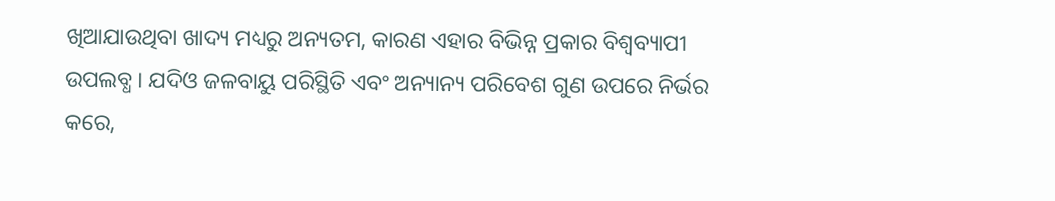ଖିଆଯାଉଥିବା ଖାଦ୍ୟ ମଧ୍ୟରୁ ଅନ୍ୟତମ, କାରଣ ଏହାର ବିଭିନ୍ନ ପ୍ରକାର ବିଶ୍ୱବ୍ୟାପୀ ଉପଲବ୍ଧ । ଯଦିଓ ଜଳବାୟୁ ପରିସ୍ଥିତି ଏବଂ ଅନ୍ୟାନ୍ୟ ପରିବେଶ ଗୁଣ ଉପରେ ନିର୍ଭର କରେ,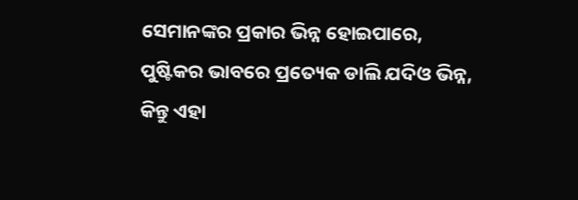ସେମାନଙ୍କର ପ୍ରକାର ଭିନ୍ନ ହୋଇପାରେ, ପୁଷ୍ଟିକର ଭାବରେ ପ୍ରତ୍ୟେକ ଡାଲି ଯଦିଓ ଭିନ୍ନ, କିନ୍ତୁ ଏହା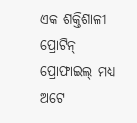ଏକ ଶକ୍ତିଶାଳୀ ପ୍ରୋଟିନ୍ ପ୍ରୋଫାଇଲ୍ ମଧ୍ୟ ଅଟେ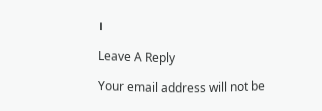।

Leave A Reply

Your email address will not be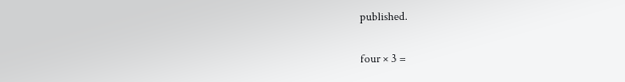published.

four × 3 =